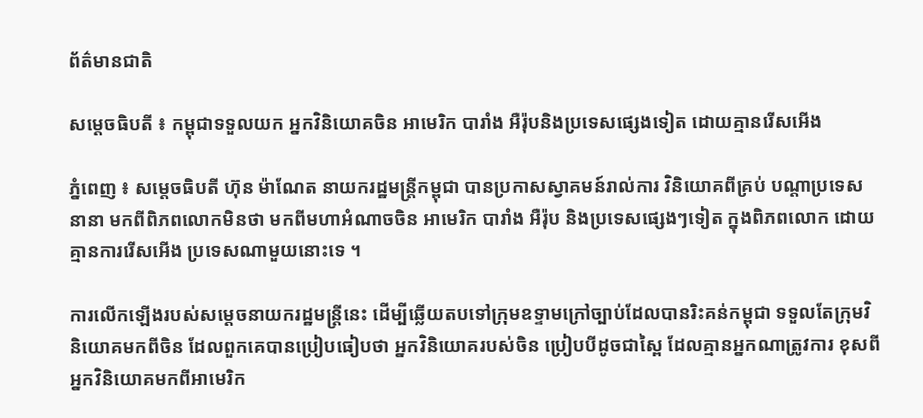ព័ត៌មានជាតិ

សម្តេចធិបតី ៖ កម្ពុជាទទួលយក អ្នកវិនិយោគចិន អាមេរិក បារាំង អឺរ៉ុបនិងប្រទេសផ្សេងទៀត ដោយគ្មានរើសអើង

ភ្នំពេញ ៖ សម្តេចធិបតី ហ៊ុន ម៉ាណែត នាយករដ្ឋមន្រ្តីកម្ពុជា បានប្រកាសស្វាគមន៍រាល់ការ វិនិយោគពីគ្រប់ បណ្តាប្រទេសនានា មកពីពិភពលោកមិនថា មកពីមហាអំណាចចិន អាមេរិក បារាំង អឺរ៉ុប និងប្រទេសផ្សេងៗទៀត ក្នុងពិភពលោក ដោយគ្មានការរើសអើង ប្រទេសណាមួយនោះទេ ។

ការលើកឡើងរបស់សម្តេចនាយករដ្ឋមន្រ្តីនេះ ដើម្បីឆ្លើយតបទៅក្រុមឧទ្ទាមក្រៅច្បាប់ដែលបានរិះគន់កម្ពុជា ទទួលតែក្រុមវិនិយោគមកពីចិន ដែលពួកគេបានប្រៀបធៀបថា អ្នកវិនិយោគរបស់ចិន ប្រៀបបីដូចជាស្ពៃ ដែលគ្មានអ្នកណាត្រូវការ ខុសពីអ្នកវិនិយោគមកពីអាមេរិក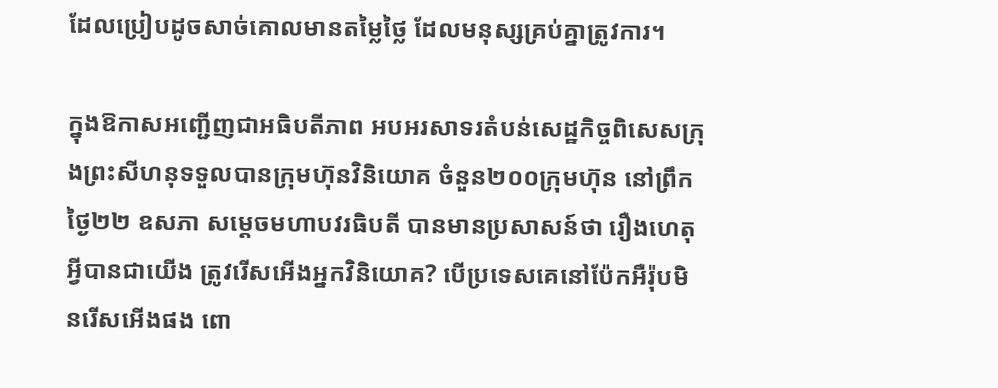ដែលប្រៀបដូចសាច់គោលមានតម្លៃថ្លៃ ដែលមនុស្សគ្រប់គ្នាត្រូវការ។

ក្នុងឱកាសអញ្ជើញជាអធិបតីភាព អបអរសាទរតំបន់សេដ្ឋកិច្ចពិសេសក្រុងព្រះសីហនុទទួលបានក្រុមហ៊ុនវិនិយោគ ចំនួន២០០ក្រុមហ៊ុន នៅព្រឹកថ្ងៃ២២ ឧសភា សម្តេចមហាបវរធិបតី បានមានប្រសាសន៍ថា រឿងហេតុអ្វីបានជាយើង ត្រូវរើសអើងអ្នកវិនិយោគ? បើប្រទេសគេនៅប៉ែកអឺរ៉ុបមិនរើសអើងផង ពោ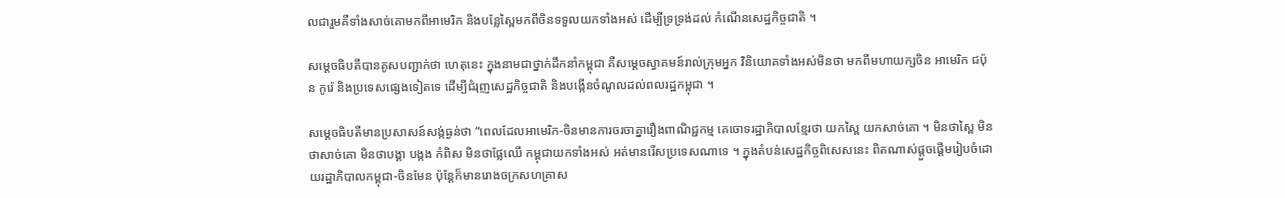លជារួមគឺទាំងសាច់គោមកពីអាមេរិក និងបន្លែស្ពៃមកពីចិនទទួលយកទាំងអស់ ដើម្បីទ្រទ្រង់ដល់ កំណើនសេដ្ឋកិច្ចជាតិ ។

សម្ដេចធិបតីបានគូសបញ្ជាក់ថា ហេតុនេះ ក្នុងនាមជាថ្នាក់ដឹកនាំកម្ពុជា គឺសម្តេចស្វាគមន៍រាល់ក្រុមអ្នក វិនិយោគទាំងអស់មិនថា មកពីមហាយក្សចិន អាមេរិក ជប៉ុន កូរ៉េ និងប្រទេសផ្សេងទៀតទេ ដើម្បីជំរុញសេដ្ឋកិច្ចជាតិ និងបង្កើនចំណូលដល់ពលរដ្ឋកម្ពុជា ។

សម្តេចធិបតីមានប្រសាសន៍សង្ក់ធ្ងន់ថា “ពេលដែលអាមេរិក-ចិនមានការចរចាគ្នារឿងពាណិជ្ជកម្ម គេចោទរដ្ឋាភិបាលខ្មែរថា យកស្ពៃ យកសាច់គោ ។ មិនថាស្ពៃ មិនថាសាច់គោ មិនថាបង្គា បង្កង កំពិស មិនថាផ្លែឈើ កម្ពុជាយកទាំងអស់ អត់មានរើសប្រទេសណាទេ ។ ក្នុងតំបន់សេដ្ឋកិច្ចពិសេសនេះ ពិតណាស់ផ្តួចផ្តើមរៀបចំដោយរដ្ឋាភិបាលកម្ពុជា-ចិនមែន ប៉ុន្តែក៏មានរោងចក្រសហគ្រាស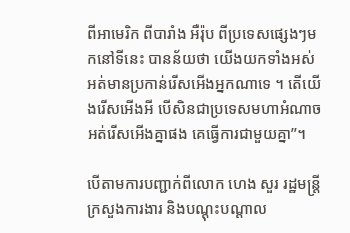ពីអាមេរិក ពីបារាំង អឺរ៉ុប ពីប្រទេសផ្សេងៗមកនៅទីនេះ បានន័យថា យើងយកទាំងអស់ អត់មានប្រកាន់រើសអើងអ្នកណាទេ ។ តើយើងរើសអើងអី បើសិនជាប្រទេសមហាអំណាចអត់រើសអើងគ្នាផង គេធ្វើការជាមួយគ្នា”។

បើតាមការបញ្ជាក់ពីលោក ហេង សួរ រដ្ឋមន្រ្តីក្រសួងការងារ និងបណ្តុះបណ្តាល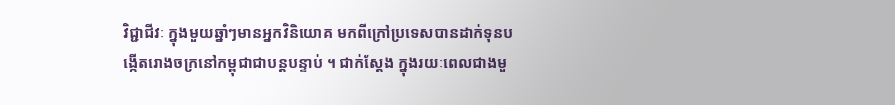វិជ្ជាជីវៈ ក្នុងមួយឆ្នាំៗមានអ្នកវិនិយោគ មកពីក្រៅប្រទេសបានដាក់ទុនបង្កើតរោងចក្រនៅកម្ពុជាជាបន្តបន្ទាប់ ។ ជាក់ស្តែង ក្នុងរយៈពេលជាងមួ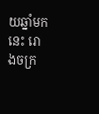យឆ្នាំមកនេះ រោងចក្រ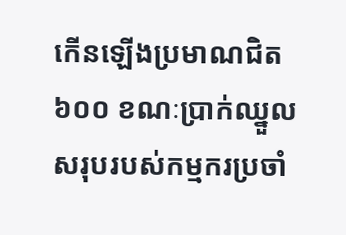កើនឡើងប្រមាណជិត៦០០ ខណៈប្រាក់ឈ្នួលសរុបរបស់កម្មករប្រចាំ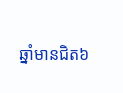ឆ្នាំមានជិត៦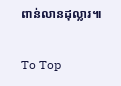ពាន់លានដុល្លារ៕

To Top